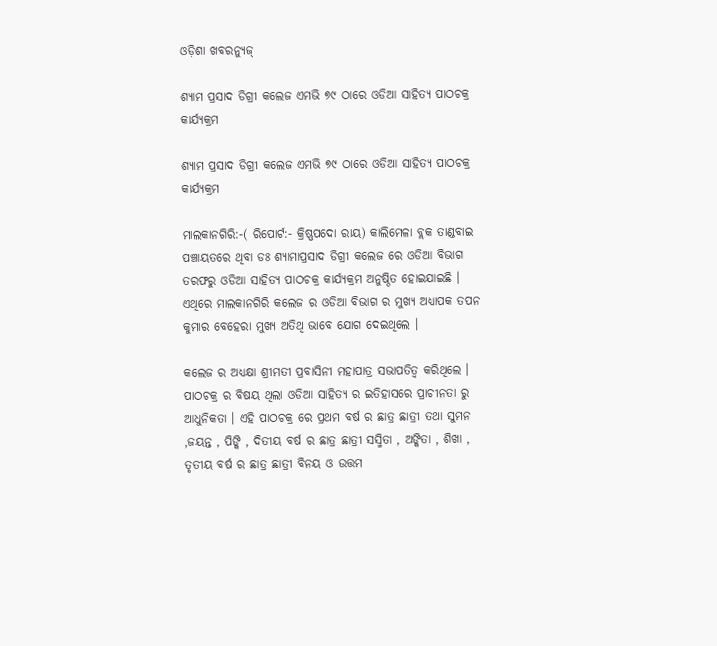ଓଡ଼ିଶା ଖବରନ୍ୟୁଜ୍

ଶ୍ୟାମ ପ୍ରସାଦ ଡିଗ୍ରୀ କଲେଜ ଏମଭି ୭୯ ଠାରେ ଓଡିଆ ସାହିତ୍ୟ ପାଠଚକ୍ର କାର୍ଯ୍ୟକ୍ରମ

ଶ୍ୟାମ ପ୍ରସାଦ ଡିଗ୍ରୀ କଲେଜ ଏମଭି ୭୯ ଠାରେ ଓଡିଆ ସାହିତ୍ୟ ପାଠଚକ୍ର କାର୍ଯ୍ୟକ୍ରମ

ମାଲକାନଗିରି:-( ରିପୋର୍ଟ:- କ୍ରିଷ୍ଣପଦୋ ରାୟ) କାଲିମେଳା ବ୍ଲକ ତାଣ୍ଡବାଇ ପଞ୍ଚାୟତରେ ଥିବା ଡଃ ଶ୍ୟାମାପ୍ରସାଦ ଡିଗ୍ରୀ କଲେଜ ରେ ଓଡିଆ ବିଭାଗ ତରଫରୁ ଓଡିଆ ସାହିତ୍ୟ ପାଠଚକ୍ର କାର୍ଯ୍ୟକ୍ରମ ଅନୁଷ୍ଠିତ ହୋଇଯାଇଛି । ଏଥିରେ ମାଲକାନଗିରି କଲେଜ ର ଓଡିଆ ବିଭାଗ ର ମୁଖ୍ୟ ଅଧ୍ୟାପକ ତପନ କୁମାର ବେହେରା ମୁଖ୍ୟ ଅତିଥି ଭାବେ ଯୋଗ ଦେଇଥିଲେ ।

କଲେଜ ର ଅଧ୍ୟକ୍ଷା ଶ୍ରୀମତୀ ପ୍ରବାସିନୀ ମହାପାତ୍ର ସଭାପତିତ୍ଵ କରିଥିଲେ । ପାଠଚକ୍ର ର ବିଷୟ ଥିଲା ଓଡିଆ ସାହିତ୍ୟ ର ଇତିହାସରେ ପ୍ରାଚୀନତା ରୁ ଆଧୁନିକତା । ଏହି ପାଠଚକ୍ର ରେ ପ୍ରଥମ ବର୍ଷ ର ଛାତ୍ର ଛାତ୍ରୀ ତଥା ସୁମନ ,ଜୟନ୍ତ , ପିଙ୍କି , ଦିତୀୟ ବର୍ଷ ର ଛାତ୍ର ଛାତ୍ରୀ ସସ୍ମିତା , ଅଙ୍କିତା , ଶିଖା , ତୃତୀୟ ବର୍ଷ ର ଛାତ୍ର ଛାତ୍ରୀ ବିନୟ ଓ ଉତ୍ତମ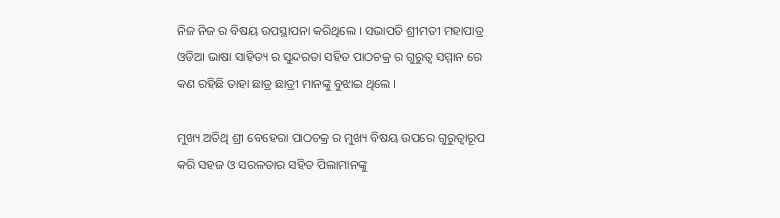ନିଜ ନିଜ ର ବିଷୟ ଉପସ୍ଥାପନା କରିଥିଲେ । ସଭାପତି ଶ୍ରୀମତୀ ମହାପାତ୍ର ଓଡିଆ ଭାଷା ସାହିତ୍ୟ ର ସୁନ୍ଦରତା ସହିତ ପାଠଚକ୍ର ର ଗୁରୁତ୍ବ ସମ୍ମାନ ରେ କଣ ରହିଛି ତାହା ଛାତ୍ର ଛାତ୍ରୀ ମାନଙ୍କୁ ବୁଝାଇ ଥିଲେ ।

ମୁଖ୍ୟ ଅତିଥି ଶ୍ରୀ ବେହେରା ପାଠଚକ୍ର ର ମୁଖ୍ୟ ବିଷୟ ଉପରେ ଗୁରୁତ୍ଵାରୂପ କରି ସହଜ ଓ ସରଳତାର ସହିତ ପିଲାମାନଙ୍କୁ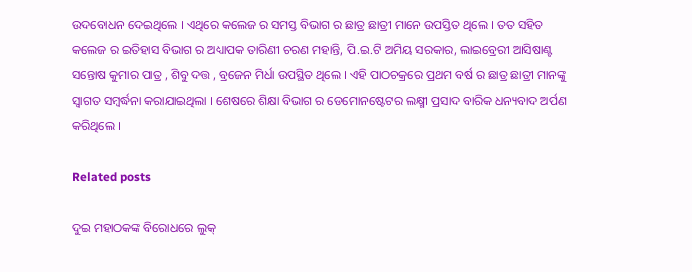ଉଦବୋଧନ ଦେଇଥିଲେ । ଏଥିରେ କଲେଜ ର ସମସ୍ତ ବିଭାଗ ର ଛାତ୍ର ଛାତ୍ରୀ ମାନେ ଉପସ୍ତିତ ଥିଲେ । ତତ ସହିତ କଲେଜ ର ଇତିହାସ ବିଭାଗ ର ଅଧ୍ୟାପକ ତାରିଣୀ ଚରଣ ମହାନ୍ତି, ପି.ଇ.ଟି ଅମିୟ ସରକାର, ଲାଇବ୍ରେରୀ ଆସିଷାଣ୍ଟ ସନ୍ତୋଷ କୁମାର ପାତ୍ର , ଶିବୁ ଦତ୍ତ , ବ୍ରଜେନ ମିର୍ଧା ଉପସ୍ଥିତ ଥିଲେ । ଏହି ପାଠଚକ୍ରରେ ପ୍ରଥମ ବର୍ଷ ର ଛାତ୍ର ଛାତ୍ରୀ ମାନଙ୍କୁ ସ୍ବାଗତ ସମ୍ବର୍ଦ୍ଧନା କରାଯାଇଥିଲା । ଶେଷରେ ଶିକ୍ଷା ବିଭାଗ ର ଡେମୋନଷ୍ଟେଟର ଲକ୍ଷ୍ମୀ ପ୍ରସାଦ ବାରିକ ଧନ୍ୟବାଦ ଅର୍ପଣ କରିଥିଲେ ।

Related posts

ଦୁଇ ମହାଠକଙ୍କ ବିରୋଧରେ ଲୁକ୍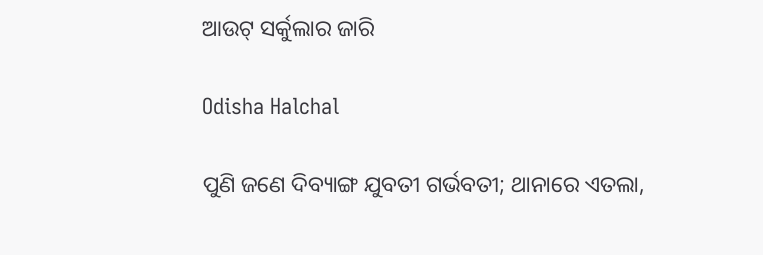ଆଉଟ୍ ସର୍କୁଲାର ଜାରି

Odisha Halchal

ପୁଣି ଜଣେ ଦିବ୍ୟାଙ୍ଗ ଯୁବତୀ ଗର୍ଭବତୀ; ଥାନାରେ ଏତଲା,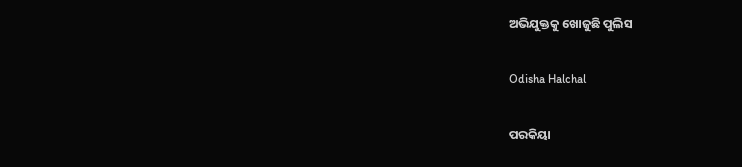ଅଭିଯୁକ୍ତକୁ ଖୋଜୁଛି ପୁଲିସ

Odisha Halchal

ପରକିୟା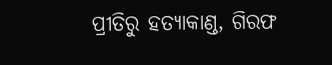ପ୍ରୀତିରୁ ହତ୍ୟାକାଣ୍ଡ, ଗିରଫ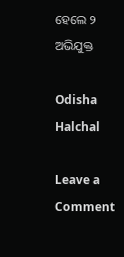ହେଲେ ୨ ଅଭିଯୁକ୍ତ

Odisha Halchal

Leave a Comment